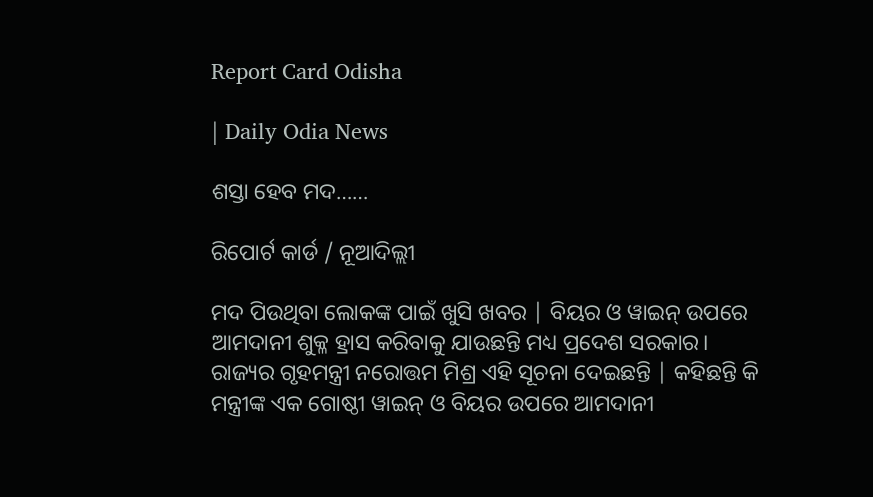Report Card Odisha

| Daily Odia News

ଶସ୍ତା ହେବ ମଦ……

ରିପୋର୍ଟ କାର୍ଡ / ନୂଆଦିଲ୍ଲୀ

ମଦ ପିଉଥିବା ଲୋକଙ୍କ ପାଇଁ ଖୁସି ଖବର | ବିୟର ଓ ୱାଇନ୍ ଉପରେ ଆମଦାନୀ ଶୁକ୍ଳ ହ୍ରାସ କରିବାକୁ ଯାଉଛନ୍ତି ମଧ୍ୟ ପ୍ରଦେଶ ସରକାର। ରାଜ୍ୟର ଗୃହମନ୍ତ୍ରୀ ନରୋତ୍ତମ ମିଶ୍ର ଏହି ସୂଚନା ଦେଇଛନ୍ତି | କହିଛନ୍ତି କି ମନ୍ତ୍ରୀଙ୍କ ଏକ ଗୋଷ୍ଠୀ ୱାଇନ୍ ଓ ବିୟର ଉପରେ ଆମଦାନୀ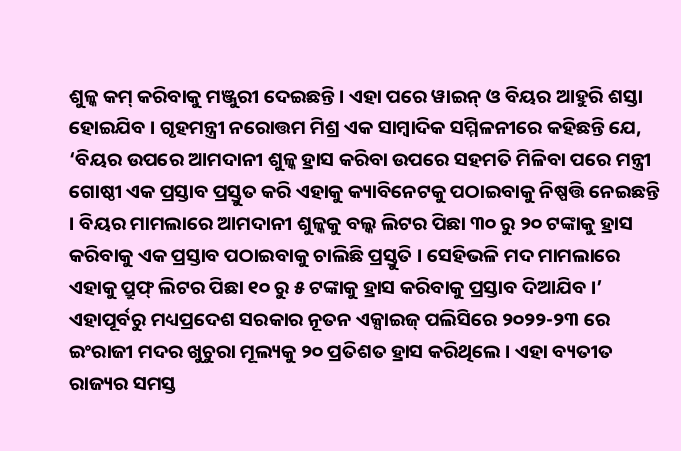ଶୁଳ୍କ କମ୍ କରିବାକୁ ମଞ୍ଜୁରୀ ଦେଇଛନ୍ତି । ଏହା ପରେ ୱାଇନ୍ ଓ ବିୟର ଆହୁରି ଶସ୍ତା ହୋଇଯିବ । ଗୃହମନ୍ତ୍ରୀ ନରୋତ୍ତମ ମିଶ୍ର ଏକ ସାମ୍ବାଦିକ ସମ୍ମିଳନୀରେ କହିଛନ୍ତି ଯେ, ‘ବିୟର ଉପରେ ଆମଦାନୀ ଶୁଳ୍କ ହ୍ରାସ କରିବା ଉପରେ ସହମତି ମିଳିବା ପରେ ମନ୍ତ୍ରୀ ଗୋଷ୍ଠୀ ଏକ ପ୍ରସ୍ତାବ ପ୍ରସ୍ତୁତ କରି ଏହାକୁ କ୍ୟାବିନେଟକୁ ପଠାଇବାକୁ ନିଷ୍ପତ୍ତି ନେଇଛନ୍ତି । ବିୟର ମାମଲାରେ ଆମଦାନୀ ଶୁଳ୍କକୁ ବଲ୍କ ଲିଟର ପିଛା ୩୦ ରୁ ୨୦ ଟଙ୍କାକୁ ହ୍ରାସ କରିବାକୁ ଏକ ପ୍ରସ୍ତାବ ପଠାଇବାକୁ ଚାଲିଛି ପ୍ରସ୍ତୁତି । ସେହିଭଳି ମଦ ମାମଲାରେ ଏହାକୁ ପ୍ରୁଫ୍ ଲିଟର ପିଛା ୧୦ ରୁ ୫ ଟଙ୍କାକୁ ହ୍ରାସ କରିବାକୁ ପ୍ରସ୍ତାବ ଦିଆଯିବ ।’ ଏହାପୂର୍ବରୁ ମଧ୍ୟପ୍ରଦେଶ ସରକାର ନୂତନ ଏକ୍ସାଇଜ୍ ପଲିସିରେ ୨୦୨୨-୨୩ ରେ ଇଂରାଜୀ ମଦର ଖୁଚୁରା ମୂଲ୍ୟକୁ ୨୦ ପ୍ରତିଶତ ହ୍ରାସ କରିଥିଲେ । ଏହା ବ୍ୟତୀତ ରାଜ୍ୟର ସମସ୍ତ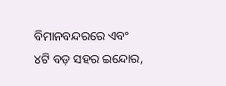ବିମାନବନ୍ଦରରେ ଏବଂ ୪ଟି ବଡ଼ ସହର ଇନ୍ଦୋର,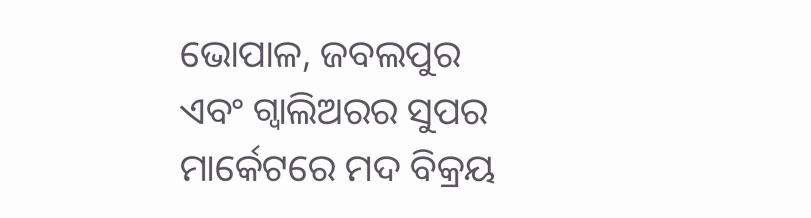ଭୋପାଳ, ଜବଲପୁର ଏବଂ ଗ୍ୱାଲିଅରର ସୁପର ମାର୍କେଟରେ ମଦ ବିକ୍ରୟ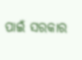ପାଇଁ ସରକାର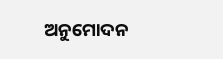ଅନୁମୋଦନ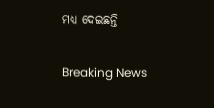ମଧ୍ୟ ଦେଇଛନ୍ତି

Breaking News